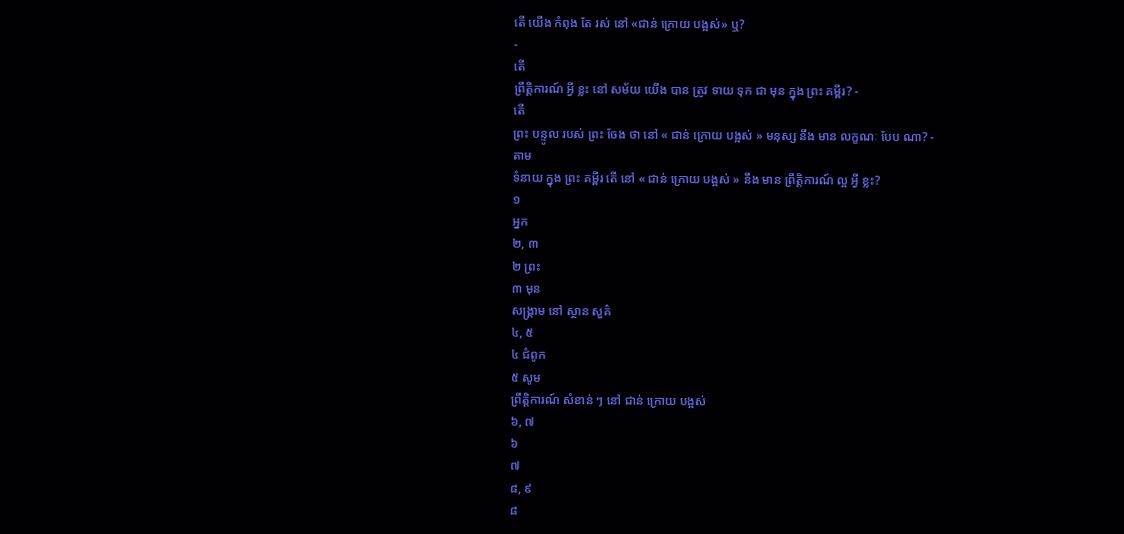តើ យើង កំពុង តែ រស់ នៅ «ជាន់ ក្រោយ បង្អស់» ឬ?
-
តើ
ព្រឹត្ដិការណ៍ អ្វី ខ្លះ នៅ សម័យ យើង បាន ត្រូវ ទាយ ទុក ជា មុន ក្នុង ព្រះ គម្ពីរ? -
តើ
ព្រះ បន្ទូល របស់ ព្រះ ចែង ថា នៅ « ជាន់ ក្រោយ បង្អស់ » មនុស្ស នឹង មាន លក្ខណៈ បែប ណា? -
តាម
ទំនាយ ក្នុង ព្រះ គម្ពីរ តើ នៅ « ជាន់ ក្រោយ បង្អស់ » នឹង មាន ព្រឹត្ដិការណ៍ ល្អ អ្វី ខ្លះ?
១
អ្នក
២, ៣
២ ព្រះ
៣ មុន
សង្គ្រាម នៅ ស្ថាន សួគ៌
៤, ៥
៤ ជំពូក
៥ សូម
ព្រឹត្ដិការណ៍ សំខាន់ ៗ នៅ ជាន់ ក្រោយ បង្អស់
៦, ៧
៦
៧
៨, ៩
៨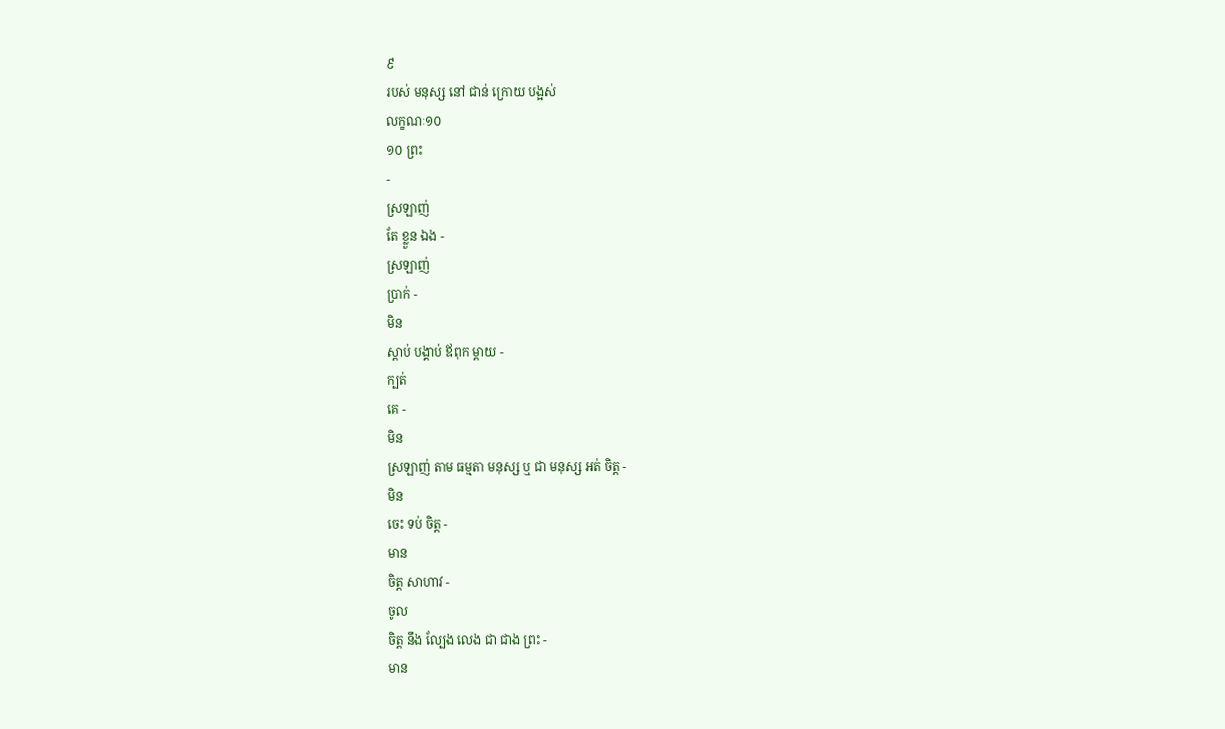៩
របស់ មនុស្ស នៅ ជាន់ ក្រោយ បង្អស់
លក្ខណៈ១០
១០ ព្រះ
-
ស្រឡាញ់
តែ ខ្លួន ឯង -
ស្រឡាញ់
ប្រាក់ -
មិន
ស្ដាប់ បង្គាប់ ឪពុក ម្ដាយ -
ក្បត់
គេ -
មិន
ស្រឡាញ់ តាម ធម្មតា មនុស្ស ឬ ជា មនុស្ស អត់ ចិត្ដ -
មិន
ចេះ ទប់ ចិត្ដ -
មាន
ចិត្ដ សាហាវ -
ចូល
ចិត្ដ នឹង ល្បែង លេង ជា ជាង ព្រះ -
មាន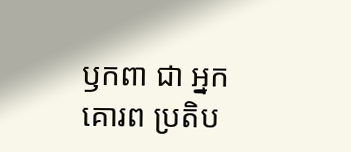ឫកពា ជា អ្នក គោរព ប្រតិប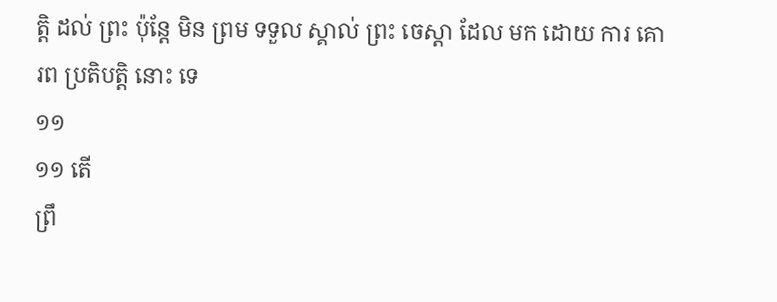ត្ដិ ដល់ ព្រះ ប៉ុន្ដែ មិន ព្រម ទទួល ស្គាល់ ព្រះ ចេស្ដា ដែល មក ដោយ ការ គោរព ប្រតិបត្ដិ នោះ ទេ
១១
១១ តើ
ព្រឹ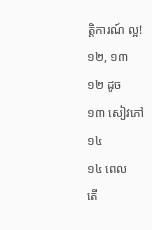ត្ដិការណ៍ ល្អ!
១២, ១៣
១២ ដូច
១៣ សៀវភៅ
១៤
១៤ ពេល
តើ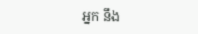អ្នក នឹង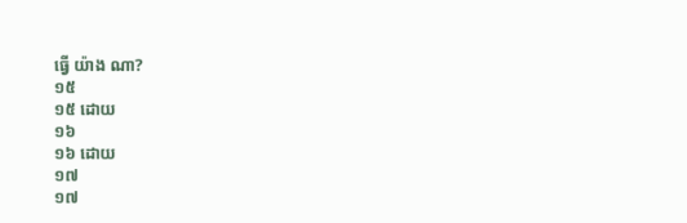ធ្វើ យ៉ាង ណា?
១៥
១៥ ដោយ
១៦
១៦ ដោយ
១៧
១៧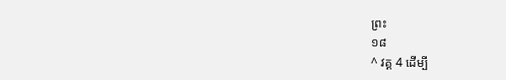ព្រះ
១៨
^ វគ្គ 4 ដើម្បី